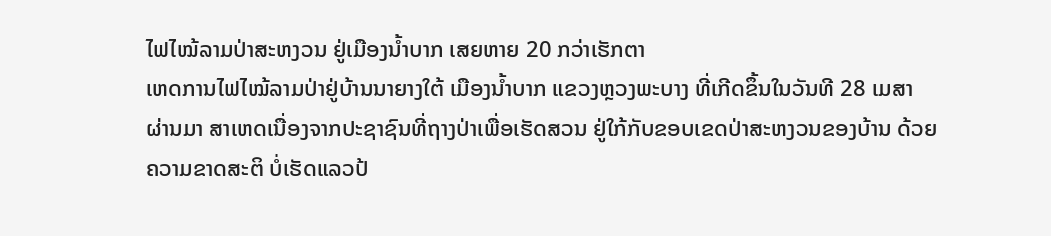ໄຟໄໝ້ລາມປ່າສະຫງວນ ຢູ່ເມືອງນໍ້າບາກ ເສຍຫາຍ 20 ກວ່າເຮັກຕາ
ເຫດການໄຟໄໝ້ລາມປ່າຢູ່ບ້ານນາຍາງໃຕ້ ເມືອງນໍ້າບາກ ແຂວງຫຼວງພະບາງ ທີ່ເກີດຂຶ້ນໃນວັນທີ 28 ເມສາ ຜ່ານມາ ສາເຫດເນື່ອງຈາກປະຊາຊົນທີ່ຖາງປ່າເພື່ອເຮັດສວນ ຢູ່ໃກ້ກັບຂອບເຂດປ່າສະຫງວນຂອງບ້ານ ດ້ວຍຄວາມຂາດສະຕິ ບໍ່ເຮັດແລວປ້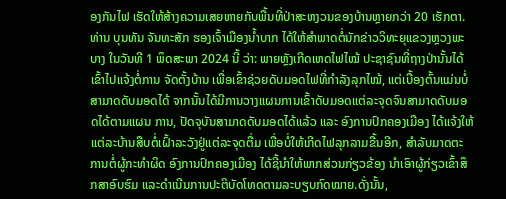ອງກັນໄຟ ເຮັດໃຫ້ສ້າງຄວາມເສຍຫາຍກັບພື້ນທີ່ປ່າສະຫງວນຂອງບ້ານຫຼາຍກວ່າ 20 ເຮັກຕາ.
ທ່ານ ບຸນທັນ ຈັນທະສັກ ຮອງເຈົ້າເມືອງນ້ຳບາກ ໄດ້ໃຫ້ສຳພາດຕໍ່ນັກຂ່າວວິທະຍຸແຂວງຫຼວງພະບາງ ໃນວັນທີ 1 ພຶດສະພາ 2024 ນີ້ ວ່າ: ພາຍຫຼັງເກີດເຫດໄຟໄໝ້ ປະຊາຊົນທີ່ຖາງປ່ານັ້ນໄດ້ເຂົ້າໄປແຈ້ງຕໍ່ການ ຈັດຕັ້ງບ້ານ ເພື່ອເຂົ້າຊ່ວຍດັບມອດໄຟທີ່ກຳລັງລຸກໄໝ້, ແຕ່ເບື້ອງຕົ້ນແມ່ນບໍ່ສາມາດດັບມອດໄດ້ ຈາກນັ້ນໄດ້ມີການວາງແຜນການເຂົ້າດັບມອດແຕ່ລະຈຸດຈົນສາມາດດັບມອດໄດ້ຕາມແຜນ ການ, ປັດຈຸບັນສາມາດດັບມອດໄດ້ແລ້ວ ແລະ ອົງການປົກຄອງເມືອງ ໄດ້ແຈ້ງໃຫ້ແຕ່ລະບ້ານສືບຕໍ່ເຝົ້າລະວັງຢູ່ແຕ່ລະຈຸດຕື່ມ ເພື່ອບໍ່ໃຫ້ເກີດໄຟລຸກລາມຂື້ນອີກ, ສຳລັບມາດຕະການຕໍ່ຜູ້ກະທຳຜິດ ອົງການປົກຄອງເມືອງ ໄດ້ຊີ້ນຳໃຫ້ພາກສ່ວນກ່ຽວຂ້ອງ ນຳເອົາຜູ້ກ່ຽວເຂົ້າສຶກສາອົບຮົມ ແລະດຳເນີນການປະຕິບັດໂທດຕາມລະບຽບກົດໝາຍ.ດັ່ງນັ້ນ,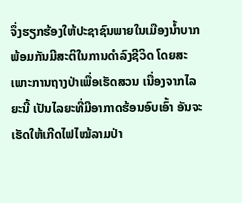ຈຶ່ງຮຽກຮ້ອງໃຫ້ປະຊາຊົນພາຍໃນເມືອງນ້ຳບາກ ພ້ອມກັນມີສະຕິໃນການດຳລົງຊີວິດ ໂດຍສະເພາະການຖາງປ່າເພື່ອເຮັດສວນ ເນື່ອງຈາກໄລຍະນີ້ ເປັນໄລຍະທີ່ມີອາກາດຮ້ອນອົບເອົ້າ ອັນຈະເຮັດໃຫ້ເກີດໄຟໄໝ້ລາມປ່າ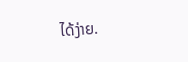ໄດ້ງ່າຍ.